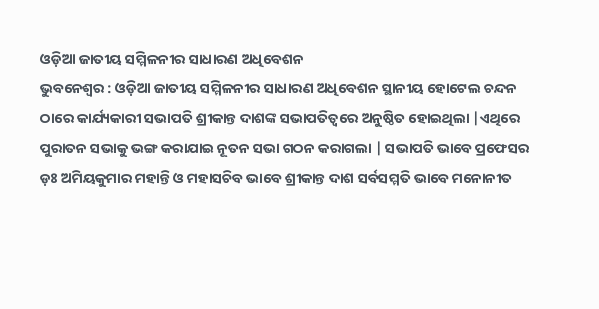ଓଡ଼ିଆ ଜାତୀୟ ସମ୍ମିଳନୀର ସାଧାରଣ ଅଧିବେଶନ
ଭୁବନେଶ୍ୱର : ଓଡ଼ିଆ ଜାତୀୟ ସମ୍ମିଳନୀର ସାଧାରଣ ଅଧିବେଶନ ସ୍ଥାନୀୟ ହୋଟେଲ ଚନ୍ଦନ ଠାରେ କାର୍ଯ୍ୟକାରୀ ସଭାପତି ଶ୍ରୀକାନ୍ତ ଦାଶଙ୍କ ସଭାପତିତ୍ବରେ ଅନୁଷ୍ଠିତ ହୋଇଥିଲା |ଏଥିରେ ପୁରାତନ ସଭାକୁ ଭଙ୍ଗ କରାଯାଇ ନୂତନ ସଭା ଗଠନ କରାଗଲା | ସଭାପତି ଭାବେ ପ୍ରଫେସର ଡ଼ଃ ଅମିୟକୁମାର ମହାନ୍ତି ଓ ମହାସଚିବ ଭାବେ ଶ୍ରୀକାନ୍ତ ଦାଶ ସର୍ବସମ୍ମତି ଭାବେ ମନୋନୀତ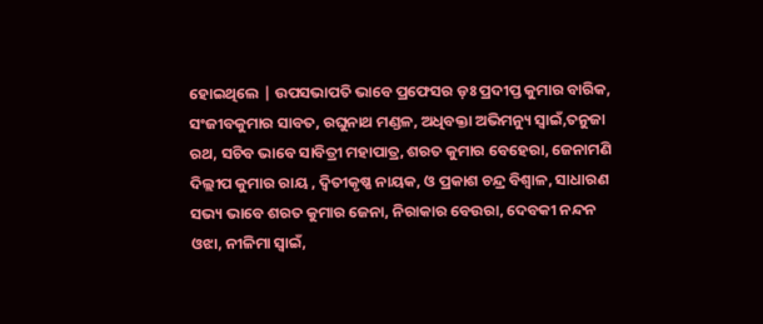ହୋଇଥିଲେ | ଉପସଭାପତି ଭାବେ ପ୍ରଫେସର ଡ଼ଃ ପ୍ରଦୀପ୍ତ କୁମାର ବାରିକ, ସଂଜୀବକୁମାର ସାବତ, ରଘୁନାଥ ମଣ୍ଡଳ, ଅଧିବକ୍ତା ଅଭିମନ୍ୟୁ ସ୍ୱାଇଁ,ତନୁଜା ରଥ, ସଚିବ ଭାବେ ସାବିତ୍ରୀ ମହାପାତ୍ର, ଶରତ କୁମାର ବେହେରା, ଜେନାମଣି ଦିଲ୍ଲୀପ କୁମାର ରାୟ , ଦ୍ଵିତୀକୃଷ୍ଣ ନାୟକ, ଓ ପ୍ରକାଶ ଚନ୍ଦ୍ର ବିଶ୍ୱାଳ, ସାଧାରଣ ସଭ୍ୟ ଭାବେ ଶରତ କୁମାର ଜେନା, ନିରାକାର ବେଉରା, ଦେବକୀ ନନ୍ଦନ ଓଝା, ନୀଳିମା ସ୍ୱାଇଁ,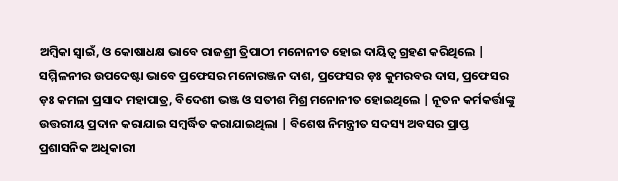ଅମ୍ବିକା ସ୍ୱାଇଁ, ଓ କୋଷାଧକ୍ଷ ଭାବେ ରାଜଶ୍ରୀ ତ୍ରିପାଠୀ ମନୋନୀତ ହୋଇ ଦାୟିତ୍ୱ ଗ୍ରହଣ କରିଥିଲେ |
ସମ୍ମିଳନୀର ଉପଦେଷ୍ଟା ଭାବେ ପ୍ରଫେସର ମନୋରଞ୍ଜନ ଦାଶ, ପ୍ରଫେସର ଡ଼ଃ କୁମରବର ଦାସ, ପ୍ରଫେସର ଡ଼ଃ କମଳା ପ୍ରସାଦ ମହାପାତ୍ର, ବିଦେଶୀ ଭଞ୍ଜ ଓ ସତୀଶ ମିଶ୍ର ମନୋନୀତ ହୋଇଥିଲେ | ନୂତନ କର୍ମକର୍ତ୍ତାଙ୍କୁ ଉତ୍ତରୀୟ ପ୍ରଦାନ କରାଯାଇ ସମ୍ବର୍ଦ୍ଧିତ କରାଯାଇଥିଲା | ବିଶେଷ ନିମନ୍ତ୍ରୀତ ସଦସ୍ୟ ଅବସର ପ୍ରାପ୍ତ ପ୍ରଶାସନିକ ଅଧିକାରୀ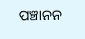ପଞ୍ଚାନନ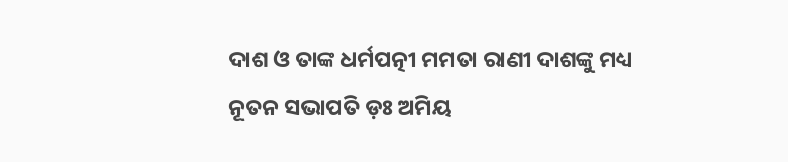ଦାଶ ଓ ତାଙ୍କ ଧର୍ମପତ୍ନୀ ମମତା ରାଣୀ ଦାଶଙ୍କୁ ମଧ୍ୟ ନୂତନ ସଭାପତି ଡ଼ଃ ଅମିୟ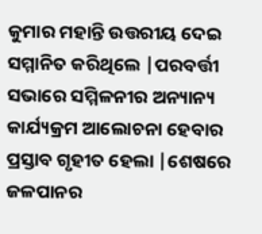କୁମାର ମହାନ୍ତି ଉତ୍ତରୀୟ ଦେଇ ସମ୍ମାନିତ କରିଥିଲେ |ପରବର୍ତ୍ତୀ ସଭାରେ ସମ୍ମିଳନୀର ଅନ୍ୟାନ୍ୟ କାର୍ଯ୍ୟକ୍ରମ ଆଲୋଚନା ହେବାର ପ୍ରସ୍ତାବ ଗୃହୀତ ହେଲା |ଶେଷରେ ଜଳପାନର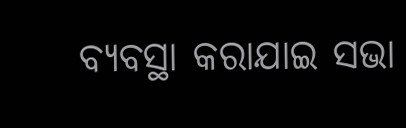ବ୍ୟବସ୍ଥା କରାଯାଇ ସଭା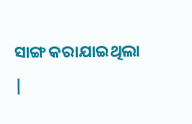ସାଙ୍ଗ କରାଯାଇଥିଲା |